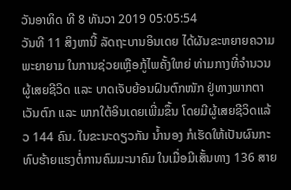ວັນອາທິດ ທີ 8 ທັນວາ 2019 05:05:54
ວັນທີ 11 ສິງຫານີ້ ລັດຖະບານອິນເດຍ ໄດ້ຜັນຂະຫຍາຍຄວາມພະຍາຍາມ ໃນການຊ່ວຍເຫຼືອກູ້ໄພຄັ້ງໃຫຍ່ ທ່າມກາງທີ່ຈຳນວນຜູ້ເສຍຊີວິດ ແລະ ບາດເຈັບຍ້ອນຝົນຕົກໜັກ ຢູ່ທາງພາກຕາເວັນຕົກ ແລະ ພາກໃຕ້ອິນເດຍເພີ່ມຂຶ້ນ ໂດຍມີຜູ້ເສຍຊີວິດແລ້ວ 144 ຄົນ. ໃນຂະນະດຽວກັນ ນ້ຳນອງ ກໍເຮັດໃຫ້ເປັນຜົນກະທົບຮ້າຍແຮງຕໍ່ການຄົມມະນາຄົມ ໃນເມື່ອມີເສັ້ນທາງ 136 ສາຍ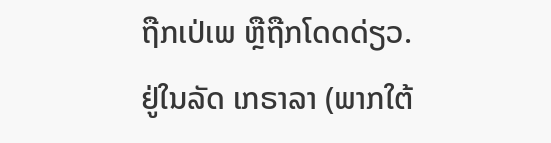ຖືກເປ່ເພ ຫຼືຖືກໂດດດ່ຽວ.
ຢູ່ໃນລັດ ເກຣາລາ (ພາກໃຕ້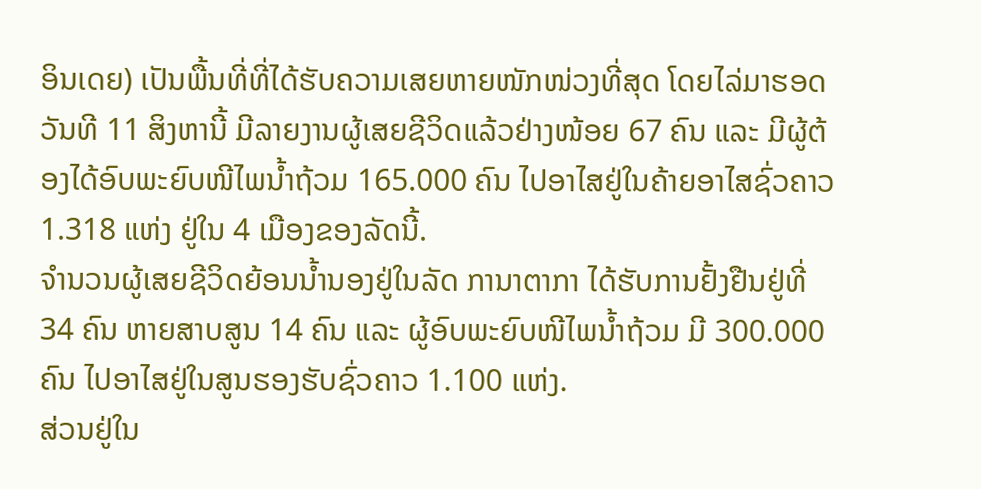ອິນເດຍ) ເປັນພື້ນທີ່ທີ່ໄດ້ຮັບຄວາມເສຍຫາຍໜັກໜ່ວງທີ່ສຸດ ໂດຍໄລ່ມາຮອດວັນທີ 11 ສິງຫານີ້ ມີລາຍງານຜູ້ເສຍຊີວິດແລ້ວຢ່າງໜ້ອຍ 67 ຄົນ ແລະ ມີຜູ້ຕ້ອງໄດ້ອົບພະຍົບໜີໄພນ້ຳຖ້ວມ 165.000 ຄົນ ໄປອາໄສຢູ່ໃນຄ້າຍອາໄສຊົ່ວຄາວ 1.318 ແຫ່ງ ຢູ່ໃນ 4 ເມືອງຂອງລັດນີ້.
ຈຳນວນຜູ້ເສຍຊີວິດຍ້ອນນ້ຳນອງຢູ່ໃນລັດ ການາຕາກາ ໄດ້ຮັບການຢັ້ງຢືນຢູ່ທີ່ 34 ຄົນ ຫາຍສາບສູນ 14 ຄົນ ແລະ ຜູ້ອົບພະຍົບໜີໄພນ້ຳຖ້ວມ ມີ 300.000 ຄົນ ໄປອາໄສຢູ່ໃນສູນຮອງຮັບຊົ່ວຄາວ 1.100 ແຫ່ງ.
ສ່ວນຢູ່ໃນ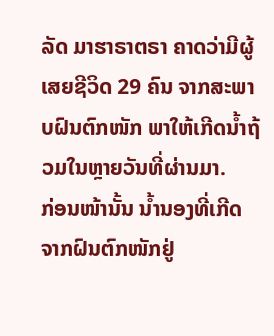ລັດ ມາຮາຣາຕຣາ ຄາດວ່າມີຜູ້ເສຍຊີວິດ 29 ຄົນ ຈາກສະພາບຝົນຕົກໜັກ ພາໃຫ້ເກີດນ້ຳຖ້ວມໃນຫຼາຍວັນທີ່ຜ່ານມາ.
ກ່ອນໜ້ານັ້ນ ນ້ຳນອງທີ່ເກີດຈາກຝົນຕົກໜັກຢູ່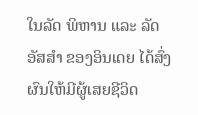ໃນລັດ ພິຫານ ແລະ ລັດ ອັສສຳ ຂອງອິນເດຍ ໄດ້ສົ່ງຜົນໃຫ້ມີຜູ້ເສຍຊີວິດ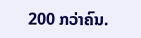200 ກວ່າຄົນ.